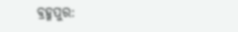ବ୍ରହ୍ମପୁର: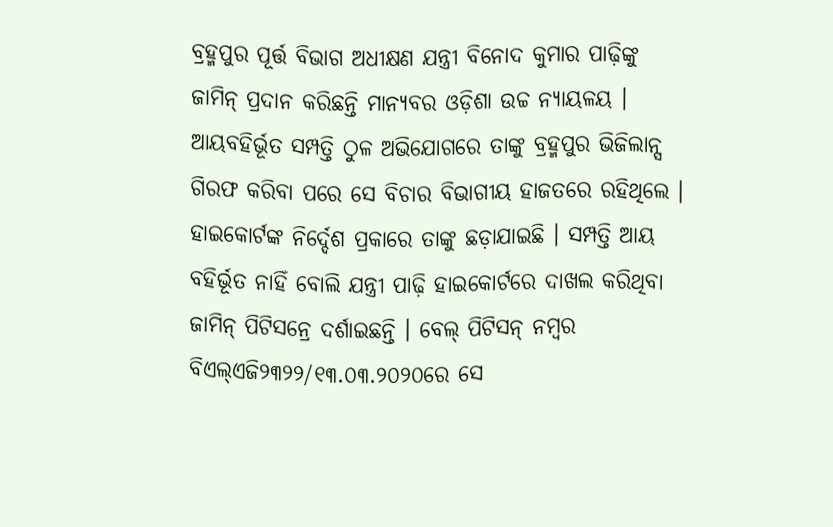ବ୍ରହ୍ମପୁର ପୂର୍ତ୍ତ ବିଭାଗ ଅଧୀକ୍ଷଣ ଯନ୍ତ୍ରୀ ବିନୋଦ କୁମାର ପାଢ଼ିଙ୍କୁ ଜାମିନ୍ ପ୍ରଦାନ କରିଛନ୍ତି ମାନ୍ୟବର ଓଡ଼ିଶା ଉଚ୍ଚ ନ୍ୟାୟଳୟ । ଆୟବହିର୍ଭୂତ ସମ୍ପତ୍ତି ଠୁଳ ଅଭିଯୋଗରେ ତାଙ୍କୁ ବ୍ରହ୍ମପୁର ଭିଜିଲାନ୍ସ ଗିରଫ କରିବା ପରେ ସେ ବିଚାର ବିଭାଗୀୟ ହାଜତରେ ରହିଥିଲେ । ହାଇକୋର୍ଟଙ୍କ ନିର୍ଦ୍ଦେଶ ପ୍ରକାରେ ତାଙ୍କୁ ଛଡ଼ାଯାଇଛି । ସମ୍ପତ୍ତି ଆୟ ବହିର୍ଭୂତ ନାହିଁ ବୋଲି ଯନ୍ତ୍ରୀ ପାଢ଼ି ହାଇକୋର୍ଟରେ ଦାଖଲ କରିଥିବା ଜାମିନ୍ ପିଟିସନ୍ରେ ଦର୍ଶାଇଛନ୍ତି । ବେଲ୍ ପିଟିସନ୍ ନମ୍ବର ବିଏଲ୍ଏଜି୨୩୨୨/୧୩.୦୩.୨୦୨୦ରେ ସେ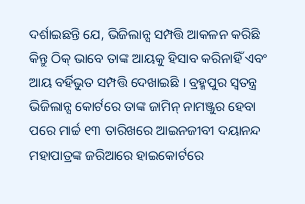ଦର୍ଶାଇଛନ୍ତି ଯେ, ଭିଜିଲାନ୍ସ ସମ୍ପତ୍ତି ଆକଳନ କରିଛି କିନ୍ତୁ ଠିକ୍ ଭାବେ ତାଙ୍କ ଆୟକୁ ହିସାବ କରିନାହିଁ ଏବଂ ଆୟ ବର୍ହିଭୁତ ସମ୍ପତ୍ତି ଦେଖାଇଛି । ବ୍ରହ୍ମପୁର ସ୍ୱତନ୍ତ୍ର ଭିଜିଲାନ୍ସ କୋର୍ଟରେ ତାଙ୍କ ଜାମିନ୍ ନାମଞ୍ଜୁର ହେବା ପରେ ମାର୍ଚ୍ଚ ୧୩ ତାରିଖରେ ଆଇନଜୀବୀ ଦୟାନନ୍ଦ ମହାପାତ୍ରଙ୍କ ଜରିଆରେ ହାଇକୋର୍ଟରେ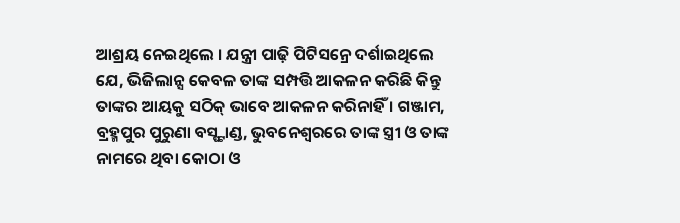ଆଶ୍ରୟ ନେଇଥିଲେ । ଯନ୍ତ୍ରୀ ପାଢ଼ି ପିଟିସନ୍ରେ ଦର୍ଶାଇଥିଲେ ଯେ, ଭିଜିଲାନ୍ସ କେବଳ ତାଙ୍କ ସମ୍ପତ୍ତି ଆକଳନ କରିଛି କିନ୍ତୁ ତାଙ୍କର ଆୟକୁ ସଠିକ୍ ଭାବେ ଆକଳନ କରିନାହିଁ । ଗଞ୍ଜାମ, ବ୍ରହ୍ମପୁର ପୁରୁଣା ବସ୍ଷ୍ଟାଣ୍ଡ, ଭୁବନେଶ୍ୱରରେ ତାଙ୍କ ସ୍ତ୍ରୀ ଓ ତାଙ୍କ ନାମରେ ଥିବା କୋଠା ଓ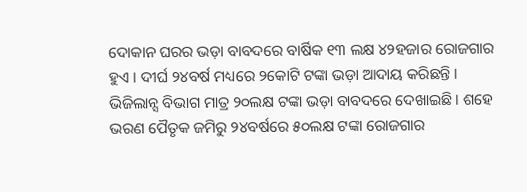ଦୋକାନ ଘରର ଭଡ଼ା ବାବଦରେ ବାର୍ଷିକ ୧୩ ଲକ୍ଷ ୪୨ହଜାର ରୋଜଗାର ହୁଏ । ଦୀର୍ଘ ୨୪ବର୍ଷ ମଧ୍ୟରେ ୨କୋଟି ଟଙ୍କା ଭଡ଼ା ଆଦାୟ କରିଛନ୍ତି । ଭିଜିଲାନ୍ସ ବିଭାଗ ମାତ୍ର ୨୦ଲକ୍ଷ ଟଙ୍କା ଭଡ଼ା ବାବଦରେ ଦେଖାଇଛି । ଶହେ ଭରଣ ପୈତୃକ ଜମିରୁ ୨୪ବର୍ଷରେ ୫୦ଲକ୍ଷ ଟଙ୍କା ରୋଜଗାର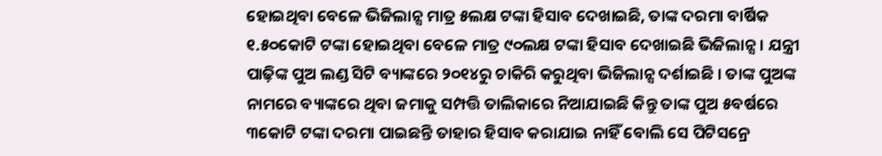ହୋଇଥିବା ବେଳେ ଭିଜିଲାନ୍ସ ମାତ୍ର ୫ଲକ୍ଷ ଟଙ୍କା ହିସାବ ଦେଖାଇଛି, ତାଙ୍କ ଦରମା ବାର୍ଷିକ ୧.୫୦କୋଟି ଟଙ୍କା ହୋଇଥିବା ବେଳେ ମାତ୍ର ୯୦ଲକ୍ଷ ଟଙ୍କା ହିସାବ ଦେଖାଇଛି ଭିଜିଲାନ୍ସ । ଯନ୍ତ୍ରୀ ପାଢ଼ିଙ୍କ ପୁଅ ଲଣ୍ଡ ସିଟି ବ୍ୟାଙ୍କରେ ୨୦୧୪ରୁ ଚାକିରି କରୁଥିବା ଭିଜିଲାନ୍ସ ଦର୍ଶାଇଛି । ତାଙ୍କ ପୁଅଙ୍କ ନାମରେ ବ୍ୟାଙ୍କରେ ଥିବା ଜମାକୁ ସମ୍ପତ୍ତି ତାଲିକାରେ ନିଆଯାଇଛି କିନ୍ତୁ ତାଙ୍କ ପୁଅ ୫ବର୍ଷରେ ୩କୋଟି ଟଙ୍କା ଦରମା ପାଇଛନ୍ତି ତାହାର ହିସାବ କରାଯାଇ ନାହିଁ ବୋଲି ସେ ପିଟିସନ୍ରେ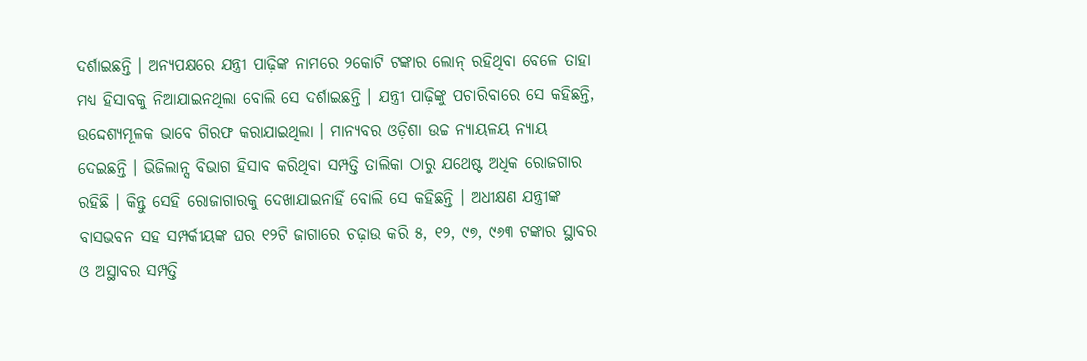ଦର୍ଶାଇଛନ୍ତି । ଅନ୍ୟପକ୍ଷରେ ଯନ୍ତ୍ରୀ ପାଢ଼ିଙ୍କ ନାମରେ ୨କୋଟି ଟଙ୍କାର ଲୋନ୍ ରହିଥିବା ବେଳେ ତାହା ମଧ୍ୟ ହିସାବକୁ ନିଆଯାଇନଥିଲା ବୋଲି ସେ ଦର୍ଶାଇଛନ୍ତି । ଯନ୍ତ୍ରୀ ପାଢ଼ିଙ୍କୁ ପଚାରିବାରେ ସେ କହିଛନ୍ତି, ଉଦ୍ଦେଶ୍ୟମୂଳକ ଭାବେ ଗିରଫ କରାଯାଇଥିଲା । ମାନ୍ୟବର ଓଡ଼ିଶା ଉଚ୍ଚ ନ୍ୟାୟଳୟ ନ୍ୟାୟ ଦେଇଛନ୍ତି । ଭିଜିଲାନ୍ସ ବିଭାଗ ହିସାବ କରିଥିବା ସମ୍ପତ୍ତି ତାଲିକା ଠାରୁ ଯଥେଷ୍ଟ ଅଧିକ ରୋଜଗାର ରହିଛି । କିନ୍ତୁ ସେହି ରୋଜାଗାରକୁ ଦେଖାଯାଇନାହିଁ ବୋଲି ସେ କହିଛନ୍ତି । ଅଧୀକ୍ଷଣ ଯନ୍ତ୍ରୀଙ୍କ ବାସଭବନ ସହ ସମ୍ପର୍କୀୟଙ୍କ ଘର ୧୨ଟି ଜାଗାରେ ଚଢ଼ାଉ କରି ୫, ୧୨, ୯୭, ୯୬୩ ଟଙ୍କାର ସ୍ଥାବର ଓ ଅସ୍ଥାବର ସମ୍ପତ୍ତି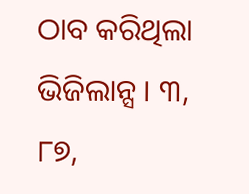ଠାବ କରିଥିଲା ଭିଜିଲାନ୍ସ । ୩, ୮୭,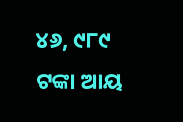୪୬, ୯୮୯ ଟଙ୍କା ଆୟ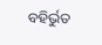ବହିର୍ଭୁତ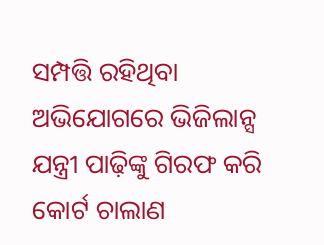ସମ୍ପତ୍ତି ରହିଥିବା ଅଭିଯୋଗରେ ଭିଜିଲାନ୍ସ ଯନ୍ତ୍ରୀ ପାଢ଼ିଙ୍କୁ ଗିରଫ କରି କୋର୍ଟ ଚାଲାଣ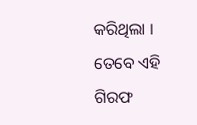କରିଥିଲା । ତେବେ ଏହି ଗିରଫ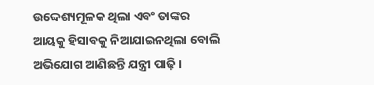ଉଦ୍ଦେଶ୍ୟମୂଳକ ଥିଲା ଏବଂ ତାଙ୍କର ଆୟକୁ ହିସାବକୁ ନିଆଯାଇନଥିଲା ବୋଲି ଅଭିଯୋଗ ଆଣିଛନ୍ତି ଯନ୍ତ୍ରୀ ପାଢ଼ି ।